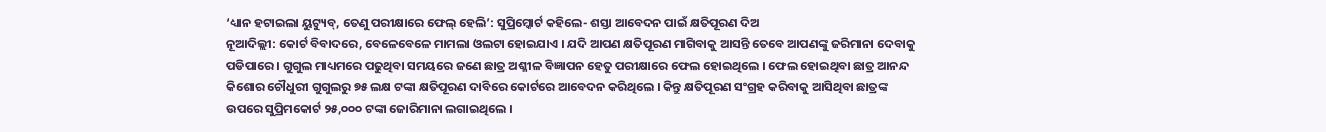‘ଧ୍ୟାନ ହଟାଇଲା ୟୁଟ୍ୟୁବ୍, ତେଣୁ ପରୀକ୍ଷାରେ ଫେଲ୍ ହେଲି’: ସୁପ୍ରିମ୍କୋର୍ଟ କହିଲେ- ଶସ୍ତା ଆବେଦନ ପାଇଁ କ୍ଷତିପୂରଣ ଦିଅ
ନୂଆଦିଲ୍ଲୀ: କୋର୍ଟ ବିବାଦରେ, ବେଳେବେଳେ ମାମଲା ଓଲଟା ହୋଇଯାଏ । ଯଦି ଆପଣ କ୍ଷତିପୂରଣ ମାଗିବାକୁ ଆସନ୍ତି ତେବେ ଆପଣଙ୍କୁ ଜରିମାନା ଦେବାକୁ ପଡିପାରେ । ଗୁଗୁଲ ମାଧ୍ୟମରେ ପଢୁଥିବା ସମୟରେ ଜଣେ ଛାତ୍ର ଅଶ୍ଳୀଳ ବିଜ୍ଞାପନ ହେତୁ ପରୀକ୍ଷାରେ ଫେଲ ହୋଇଥିଲେ । ଫେଲ ହୋଇଥିବା ଛାତ୍ର ଆନନ୍ଦ କିଶୋର ଚୌଧୁରୀ ଗୁଗୁଲରୁ ୭୫ ଲକ୍ଷ ଟଙ୍କା କ୍ଷତିପୂରଣ ଦାବିରେ କୋର୍ଟରେ ଆବେଦନ କରିଥିଲେ । କିନ୍ତୁ କ୍ଷତିପୂରଣ ସଂଗ୍ରହ କରିବାକୁ ଆସିଥିବା ଛାତ୍ରଙ୍କ ଉପରେ ସୁପ୍ରିମକୋର୍ଟ ୨୫,୦୦୦ ଟଙ୍କା ଜୋରିମାନା ଲଗାଇଥିଲେ ।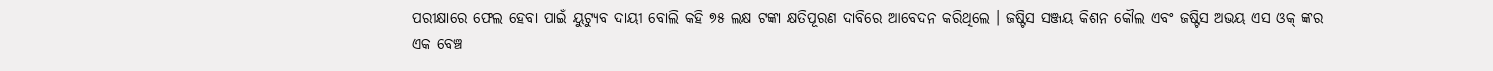ପରୀକ୍ଷାରେ ଫେଲ ହେବା ପାଇଁ ୟୁଟ୍ୟୁବ ଦାୟୀ ବୋଲି କହି ୭୫ ଲକ୍ଷ ଟଙ୍କା କ୍ଷତିପୂରଣ ଦାବିରେ ଆବେଦନ କରିଥିଲେ । ଜଷ୍ଟିସ ସଞ୍ଜୟ କିଶନ କୌଲ ଏବଂ ଜଷ୍ଟିସ ଅଭୟ ଏସ ଓକ୍ ଙ୍କର ଏକ ବେଞ୍ଚ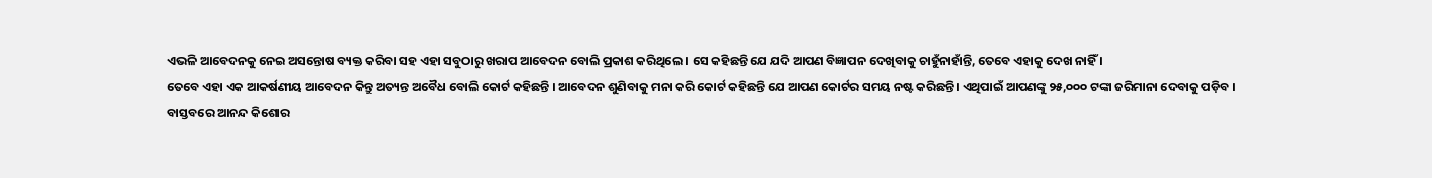ଏଭଳି ଆବେଦନକୁ ନେଇ ଅସନ୍ତୋଷ ବ୍ୟକ୍ତ କରିବା ସହ ଏହା ସବୁଠାରୁ ଖରାପ ଆବେଦନ ବୋଲି ପ୍ରକାଶ କରିଥିଲେ । ସେ କହିଛନ୍ତି ଯେ ଯଦି ଆପଣ ବିଜ୍ଞାପନ ଦେଖିବାକୁ ଚାହୁଁନାହାଁନ୍ତି, ତେବେ ଏହାକୁ ଦେଖ ନାହିଁ ।
ତେବେ ଏହା ଏକ ଆକର୍ଷଣୀୟ ଆବେଦନ କିନ୍ତୁ ଅତ୍ୟନ୍ତ ଅବୈଧ ବୋଲି କୋର୍ଟ କହିଛନ୍ତି । ଆବେଦନ ଶୁଣିବାକୁ ମନା କରି କୋର୍ଟ କହିଛନ୍ତି ଯେ ଆପଣ କୋର୍ଟର ସମୟ ନଷ୍ଟ କରିଛନ୍ତି । ଏଥିପାଇଁ ଆପଣଙ୍କୁ ୨୫,୦୦୦ ଟଙ୍କା ଜରିମାନା ଦେବାକୁ ପଡ଼ିବ ।
ବାସ୍ତବରେ ଆନନ୍ଦ କିଶୋର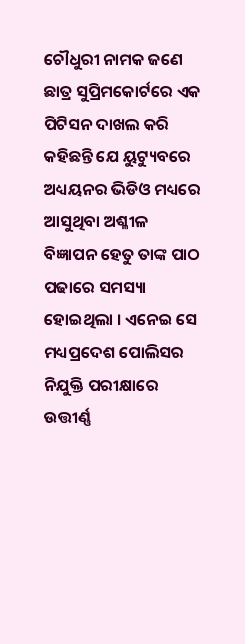ଚୌଧୁରୀ ନାମକ ଜଣେ ଛାତ୍ର ସୁପ୍ରିମକୋର୍ଟରେ ଏକ ପିଟିସନ ଦାଖଲ କରି କହିଛନ୍ତି ଯେ ୟୁଟ୍ୟୁବରେ ଅଧ୍ୟୟନର ଭିଡିଓ ମଧ୍ୟରେ ଆସୁଥିବା ଅଶ୍ଳୀଳ ବିଜ୍ଞାପନ ହେତୁ ତାଙ୍କ ପାଠ ପଢାରେ ସମସ୍ୟା ହୋଇଥିଲା । ଏନେଇ ସେ ମଧ୍ୟପ୍ରଦେଶ ପୋଲିସର ନିଯୁକ୍ତି ପରୀକ୍ଷାରେ ଉତ୍ତୀର୍ଣ୍ଣ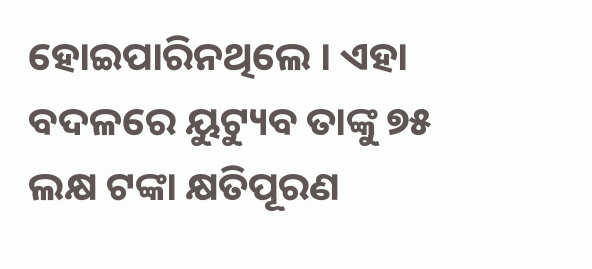ହୋଇପାରିନଥିଲେ । ଏହା ବଦଳରେ ୟୁଟ୍ୟୁବ ତାଙ୍କୁ ୭୫ ଲକ୍ଷ ଟଙ୍କା କ୍ଷତିପୂରଣ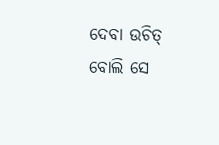ଦେବା ଉଚିତ୍ ବୋଲି ସେ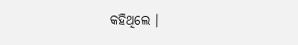କହିଥିଲେ ।